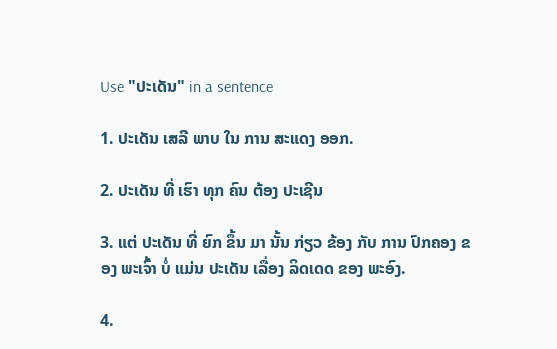Use "ປະເດັນ" in a sentence

1. ປະເດັນ ເສລີ ພາບ ໃນ ການ ສະແດງ ອອກ.

2. ປະເດັນ ທີ່ ເຮົາ ທຸກ ຄົນ ຕ້ອງ ປະເຊີນ

3. ແຕ່ ປະເດັນ ທີ່ ຍົກ ຂຶ້ນ ມາ ນັ້ນ ກ່ຽວ ຂ້ອງ ກັບ ການ ປົກຄອງ ຂອງ ພະເຈົ້າ ບໍ່ ແມ່ນ ປະເດັນ ເລື່ອງ ລິດເດດ ຂອງ ພະອົງ.

4.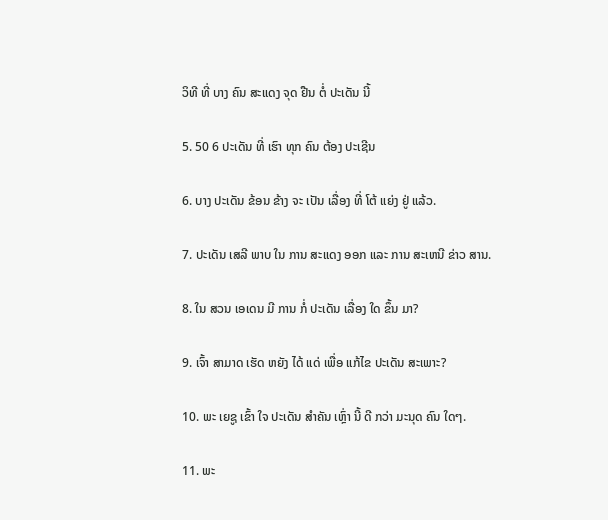ວິທີ ທີ່ ບາງ ຄົນ ສະແດງ ຈຸດ ຢືນ ຕໍ່ ປະເດັນ ນີ້

5. 50 6 ປະເດັນ ທີ່ ເຮົາ ທຸກ ຄົນ ຕ້ອງ ປະເຊີນ

6. ບາງ ປະເດັນ ຂ້ອນ ຂ້າງ ຈະ ເປັນ ເລື່ອງ ທີ່ ໂຕ້ ແຍ່ງ ຢູ່ ແລ້ວ.

7. ປະເດັນ ເສລີ ພາບ ໃນ ການ ສະແດງ ອອກ ແລະ ການ ສະເຫນີ ຂ່າວ ສານ.

8. ໃນ ສວນ ເອເດນ ມີ ການ ກໍ່ ປະເດັນ ເລື່ອງ ໃດ ຂຶ້ນ ມາ?

9. ເຈົ້າ ສາມາດ ເຮັດ ຫຍັງ ໄດ້ ແດ່ ເພື່ອ ແກ້ໄຂ ປະເດັນ ສະເພາະ?

10. ພະ ເຍຊູ ເຂົ້າ ໃຈ ປະເດັນ ສໍາຄັນ ເຫຼົ່າ ນີ້ ດີ ກວ່າ ມະນຸດ ຄົນ ໃດໆ.

11. ພະ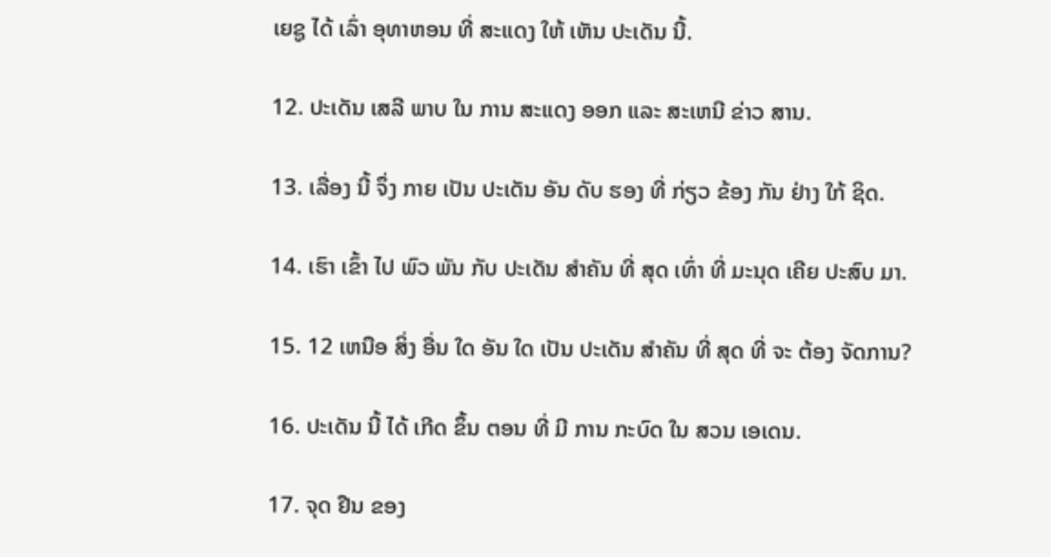ເຍຊູ ໄດ້ ເລົ່າ ອຸທາຫອນ ທີ່ ສະແດງ ໃຫ້ ເຫັນ ປະເດັນ ນີ້.

12. ປະເດັນ ເສລີ ພາບ ໃນ ການ ສະແດງ ອອກ ແລະ ສະເຫນີ ຂ່າວ ສານ.

13. ເລື່ອງ ນີ້ ຈຶ່ງ ກາຍ ເປັນ ປະເດັນ ອັນ ດັບ ຮອງ ທີ່ ກ່ຽວ ຂ້ອງ ກັນ ຢ່າງ ໃກ້ ຊິດ.

14. ເຮົາ ເຂົ້າ ໄປ ພົວ ພັນ ກັບ ປະເດັນ ສໍາຄັນ ທີ່ ສຸດ ເທົ່າ ທີ່ ມະນຸດ ເຄີຍ ປະສົບ ມາ.

15. 12 ເຫນືອ ສິ່ງ ອື່ນ ໃດ ອັນ ໃດ ເປັນ ປະເດັນ ສໍາຄັນ ທີ່ ສຸດ ທີ່ ຈະ ຕ້ອງ ຈັດການ?

16. ປະເດັນ ນີ້ ໄດ້ ເກີດ ຂຶ້ນ ຕອນ ທີ່ ມີ ການ ກະບົດ ໃນ ສວນ ເອເດນ.

17. ຈຸດ ຢືນ ຂອງ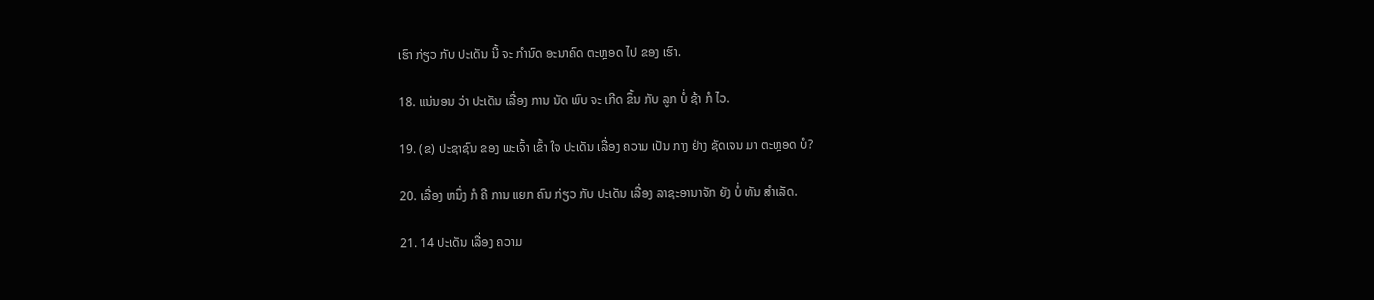ເຮົາ ກ່ຽວ ກັບ ປະເດັນ ນີ້ ຈະ ກໍານົດ ອະນາຄົດ ຕະຫຼອດ ໄປ ຂອງ ເຮົາ.

18. ແນ່ນອນ ວ່າ ປະເດັນ ເລື່ອງ ການ ນັດ ພົບ ຈະ ເກີດ ຂຶ້ນ ກັບ ລູກ ບໍ່ ຊ້າ ກໍ ໄວ.

19. (ຂ) ປະຊາຊົນ ຂອງ ພະເຈົ້າ ເຂົ້າ ໃຈ ປະເດັນ ເລື່ອງ ຄວາມ ເປັນ ກາງ ຢ່າງ ຊັດເຈນ ມາ ຕະຫຼອດ ບໍ?

20. ເລື່ອງ ຫນຶ່ງ ກໍ ຄື ການ ແຍກ ຄົນ ກ່ຽວ ກັບ ປະເດັນ ເລື່ອງ ລາຊະອານາຈັກ ຍັງ ບໍ່ ທັນ ສໍາເລັດ.

21. 14 ປະເດັນ ເລື່ອງ ຄວາມ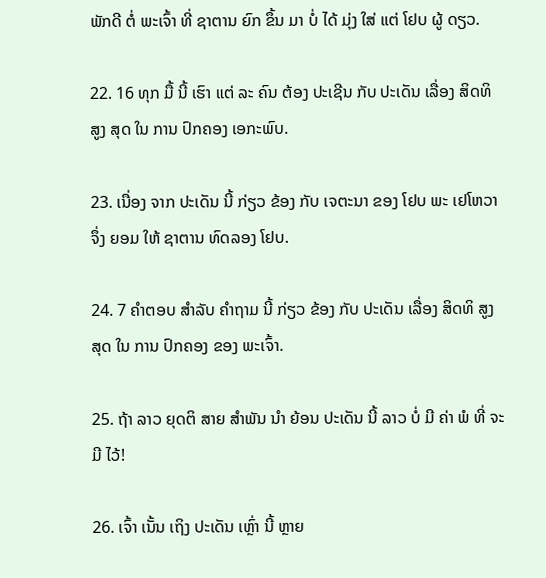ພັກດີ ຕໍ່ ພະເຈົ້າ ທີ່ ຊາຕານ ຍົກ ຂຶ້ນ ມາ ບໍ່ ໄດ້ ມຸ່ງ ໃສ່ ແຕ່ ໂຢບ ຜູ້ ດຽວ.

22. 16 ທຸກ ມື້ ນີ້ ເຮົາ ແຕ່ ລະ ຄົນ ຕ້ອງ ປະເຊີນ ກັບ ປະເດັນ ເລື່ອງ ສິດທິ ສູງ ສຸດ ໃນ ການ ປົກຄອງ ເອກະພົບ.

23. ເນື່ອງ ຈາກ ປະເດັນ ນີ້ ກ່ຽວ ຂ້ອງ ກັບ ເຈຕະນາ ຂອງ ໂຢບ ພະ ເຢໂຫວາ ຈຶ່ງ ຍອມ ໃຫ້ ຊາຕານ ທົດລອງ ໂຢບ.

24. 7 ຄໍາຕອບ ສໍາລັບ ຄໍາຖາມ ນີ້ ກ່ຽວ ຂ້ອງ ກັບ ປະເດັນ ເລື່ອງ ສິດທິ ສູງ ສຸດ ໃນ ການ ປົກຄອງ ຂອງ ພະເຈົ້າ.

25. ຖ້າ ລາວ ຍຸດຕິ ສາຍ ສໍາພັນ ນໍາ ຍ້ອນ ປະເດັນ ນີ້ ລາວ ບໍ່ ມີ ຄ່າ ພໍ ທີ່ ຈະ ມີ ໄວ້!

26. ເຈົ້າ ເນັ້ນ ເຖິງ ປະເດັນ ເຫຼົ່າ ນີ້ ຫຼາຍ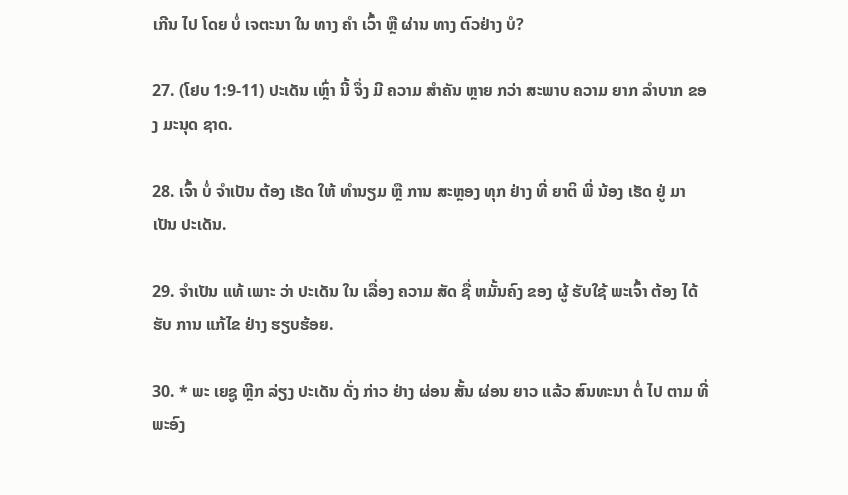ເກີນ ໄປ ໂດຍ ບໍ່ ເຈຕະນາ ໃນ ທາງ ຄໍາ ເວົ້າ ຫຼື ຜ່ານ ທາງ ຕົວຢ່າງ ບໍ?

27. (ໂຢບ 1:9-11) ປະເດັນ ເຫຼົ່າ ນີ້ ຈຶ່ງ ມີ ຄວາມ ສໍາຄັນ ຫຼາຍ ກວ່າ ສະພາບ ຄວາມ ຍາກ ລໍາບາກ ຂອງ ມະນຸດ ຊາດ.

28. ເຈົ້າ ບໍ່ ຈໍາເປັນ ຕ້ອງ ເຮັດ ໃຫ້ ທໍານຽມ ຫຼື ການ ສະຫຼອງ ທຸກ ຢ່າງ ທີ່ ຍາຕິ ພີ່ ນ້ອງ ເຮັດ ຢູ່ ມາ ເປັນ ປະເດັນ.

29. ຈໍາເປັນ ແທ້ ເພາະ ວ່າ ປະເດັນ ໃນ ເລື່ອງ ຄວາມ ສັດ ຊື່ ຫມັ້ນຄົງ ຂອງ ຜູ້ ຮັບໃຊ້ ພະເຈົ້າ ຕ້ອງ ໄດ້ ຮັບ ການ ແກ້ໄຂ ຢ່າງ ຮຽບຮ້ອຍ.

30. * ພະ ເຍຊູ ຫຼີກ ລ່ຽງ ປະເດັນ ດັ່ງ ກ່າວ ຢ່າງ ຜ່ອນ ສັ້ນ ຜ່ອນ ຍາວ ແລ້ວ ສົນທະນາ ຕໍ່ ໄປ ຕາມ ທີ່ ພະອົງ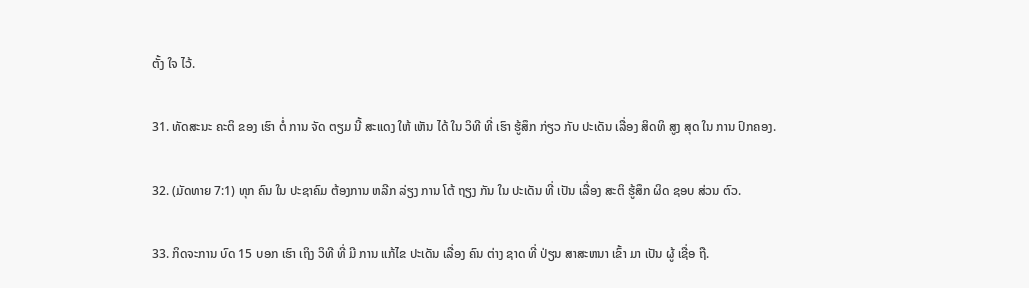ຕັ້ງ ໃຈ ໄວ້.

31. ທັດສະນະ ຄະຕິ ຂອງ ເຮົາ ຕໍ່ ການ ຈັດ ຕຽມ ນີ້ ສະແດງ ໃຫ້ ເຫັນ ໄດ້ ໃນ ວິທີ ທີ່ ເຮົາ ຮູ້ສຶກ ກ່ຽວ ກັບ ປະເດັນ ເລື່ອງ ສິດທິ ສູງ ສຸດ ໃນ ການ ປົກຄອງ.

32. (ມັດທາຍ 7:1) ທຸກ ຄົນ ໃນ ປະຊາຄົມ ຕ້ອງການ ຫລີກ ລ່ຽງ ການ ໂຕ້ ຖຽງ ກັນ ໃນ ປະເດັນ ທີ່ ເປັນ ເລື່ອງ ສະຕິ ຮູ້ສຶກ ຜິດ ຊອບ ສ່ວນ ຕົວ.

33. ກິດຈະການ ບົດ 15 ບອກ ເຮົາ ເຖິງ ວິທີ ທີ່ ມີ ການ ແກ້ໄຂ ປະເດັນ ເລື່ອງ ຄົນ ຕ່າງ ຊາດ ທີ່ ປ່ຽນ ສາສະຫນາ ເຂົ້າ ມາ ເປັນ ຜູ້ ເຊື່ອ ຖື.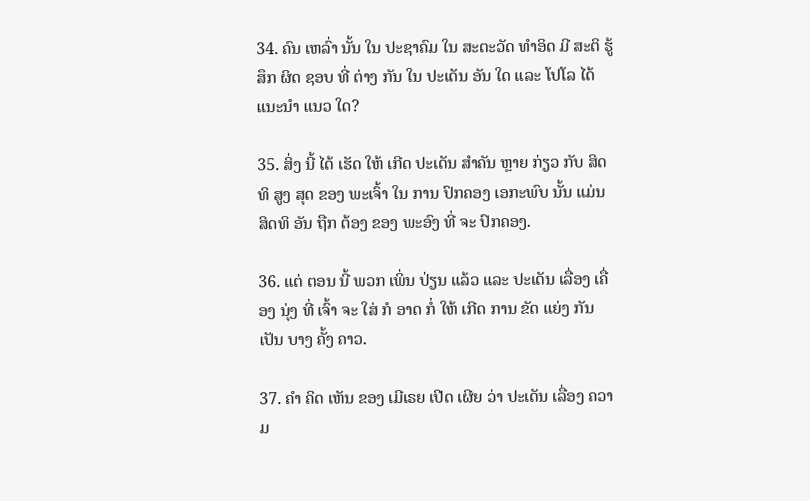34. ຄົນ ເຫລົ່າ ນັ້ນ ໃນ ປະຊາຄົມ ໃນ ສະຕະວັດ ທໍາອິດ ມີ ສະຕິ ຮູ້ສຶກ ຜິດ ຊອບ ທີ່ ຕ່າງ ກັນ ໃນ ປະເດັນ ອັນ ໃດ ແລະ ໂປໂລ ໄດ້ ແນະນໍາ ແນວ ໃດ?

35. ສິ່ງ ນີ້ ໄດ້ ເຮັດ ໃຫ້ ເກີດ ປະເດັນ ສໍາຄັນ ຫຼາຍ ກ່ຽວ ກັບ ສິດທິ ສູງ ສຸດ ຂອງ ພະເຈົ້າ ໃນ ການ ປົກຄອງ ເອກະພົບ ນັ້ນ ແມ່ນ ສິດທິ ອັນ ຖືກ ຕ້ອງ ຂອງ ພະອົງ ທີ່ ຈະ ປົກຄອງ.

36. ແຕ່ ຕອນ ນີ້ ພວກ ເພິ່ນ ປ່ຽນ ແລ້ວ ແລະ ປະເດັນ ເລື່ອງ ເຄື່ອງ ນຸ່ງ ທີ່ ເຈົ້າ ຈະ ໃສ່ ກໍ ອາດ ກໍ່ ໃຫ້ ເກີດ ການ ຂັດ ແຍ່ງ ກັນ ເປັນ ບາງ ຄັ້ງ ຄາວ.

37. ຄໍາ ຄິດ ເຫັນ ຂອງ ເມີເຣຍ ເປີດ ເຜີຍ ວ່າ ປະເດັນ ເລື່ອງ ຄວາມ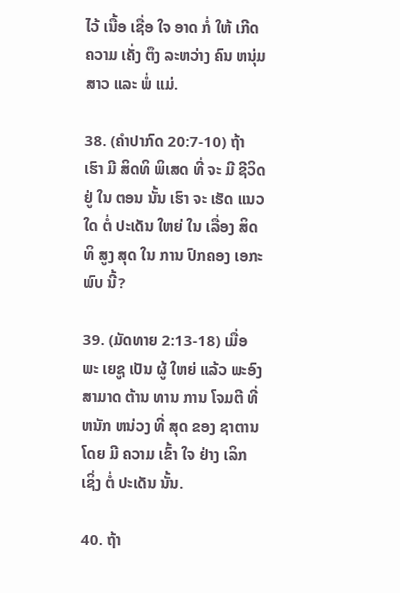ໄວ້ ເນື້ອ ເຊື່ອ ໃຈ ອາດ ກໍ່ ໃຫ້ ເກີດ ຄວາມ ເຄັ່ງ ຕຶງ ລະຫວ່າງ ຄົນ ຫນຸ່ມ ສາວ ແລະ ພໍ່ ແມ່.

38. (ຄໍາປາກົດ 20:7-10) ຖ້າ ເຮົາ ມີ ສິດທິ ພິເສດ ທີ່ ຈະ ມີ ຊີວິດ ຢູ່ ໃນ ຕອນ ນັ້ນ ເຮົາ ຈະ ເຮັດ ແນວ ໃດ ຕໍ່ ປະເດັນ ໃຫຍ່ ໃນ ເລື່ອງ ສິດທິ ສູງ ສຸດ ໃນ ການ ປົກຄອງ ເອກະພົບ ນີ້?

39. (ມັດທາຍ 2:13-18) ເມື່ອ ພະ ເຍຊູ ເປັນ ຜູ້ ໃຫຍ່ ແລ້ວ ພະອົງ ສາມາດ ຕ້ານ ທານ ການ ໂຈມຕີ ທີ່ ຫນັກ ຫນ່ວງ ທີ່ ສຸດ ຂອງ ຊາຕານ ໂດຍ ມີ ຄວາມ ເຂົ້າ ໃຈ ຢ່າງ ເລິກ ເຊິ່ງ ຕໍ່ ປະເດັນ ນັ້ນ.

40. ຖ້າ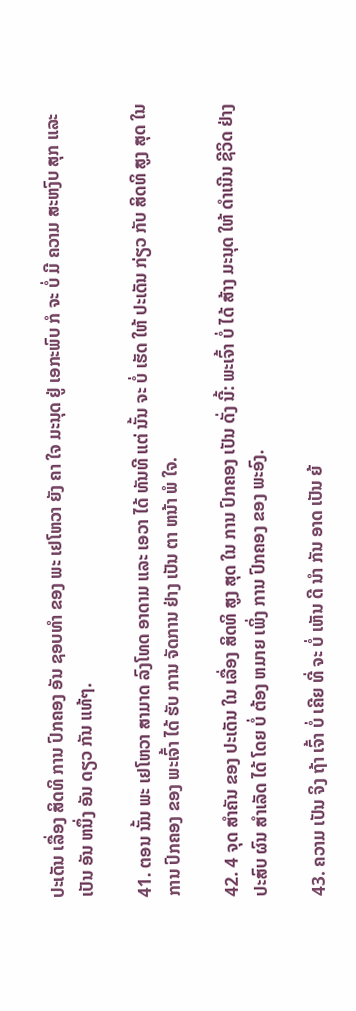ປະເດັນ ເລື່ອງ ສິດທິ ການ ປົກຄອງ ອັນ ຊອບທໍາ ຂອງ ພະ ເຢໂຫວາ ຍັງ ຄາ ໃຈ ມະນຸດ ຢູ່ ເອກະພົບ ກໍ ຈະ ບໍ່ ມີ ຄວາມ ສະຫງົບ ສຸກ ແລະ ເປັນ ອັນ ຫນຶ່ງ ອັນ ດຽວ ກັນ ແທ້ໆ.

41. ຕອນ ນັ້ນ ພະ ເຢໂຫວາ ສາມາດ ລົງໂທດ ອາດາມ ແລະ ເອວາ ໄດ້ ທັນທີ ແຕ່ ນັ້ນ ຈະ ບໍ່ ເຮັດ ໃຫ້ ປະເດັນ ກ່ຽວ ກັບ ສິດທິ ສູງ ສຸດ ໃນ ການ ປົກຄອງ ຂອງ ພະເຈົ້າ ໄດ້ ຮັບ ການ ຈັດການ ຢ່າງ ເປັນ ຕາ ຫນ້າ ພໍ ໃຈ.

42. 4 ຈຸດ ສໍາຄັນ ຂອງ ປະເດັນ ໃນ ເລື່ອງ ສິດທິ ສູງ ສຸດ ໃນ ການ ປົກຄອງ ເປັນ ດັ່ງ ນີ້: ພະເຈົ້າ ບໍ່ ໄດ້ ສ້າງ ມະນຸດ ໃຫ້ ດໍາເນີນ ຊີວິດ ຢ່າງ ປະສົບ ຜົນ ສໍາເລັດ ໄດ້ ໂດຍ ບໍ່ ຕ້ອງ ຫມາຍ ເພິ່ງ ການ ປົກຄອງ ຂອງ ພະອົງ.

43. ຄວາມ ເປັນ ຈິງ ຖ້າ ເຈົ້າ ບໍ່ ເຄີຍ ທີ່ ຈະ ບໍ່ ເຫັນ ດີ ນໍາ ກັນ ອາດ ເປັນ ຍ້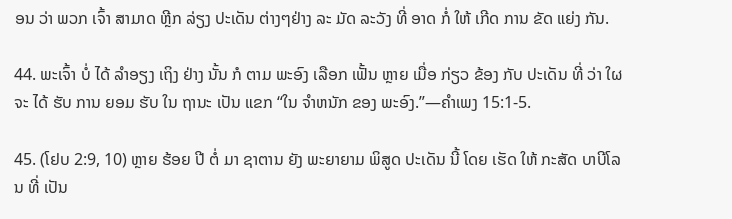ອນ ວ່າ ພວກ ເຈົ້າ ສາມາດ ຫຼີກ ລ່ຽງ ປະເດັນ ຕ່າງໆຢ່າງ ລະ ມັດ ລະວັງ ທີ່ ອາດ ກໍ່ ໃຫ້ ເກີດ ການ ຂັດ ແຍ່ງ ກັນ.

44. ພະເຈົ້າ ບໍ່ ໄດ້ ລໍາອຽງ ເຖິງ ຢ່າງ ນັ້ນ ກໍ ຕາມ ພະອົງ ເລືອກ ເຟັ້ນ ຫຼາຍ ເມື່ອ ກ່ຽວ ຂ້ອງ ກັບ ປະເດັນ ທີ່ ວ່າ ໃຜ ຈະ ໄດ້ ຮັບ ການ ຍອມ ຮັບ ໃນ ຖານະ ເປັນ ແຂກ “ໃນ ຈໍາຫນັກ ຂອງ ພະອົງ.”—ຄໍາເພງ 15:1-5.

45. (ໂຢບ 2:9, 10) ຫຼາຍ ຮ້ອຍ ປີ ຕໍ່ ມາ ຊາຕານ ຍັງ ພະຍາຍາມ ພິສູດ ປະເດັນ ນີ້ ໂດຍ ເຮັດ ໃຫ້ ກະສັດ ບາບີໂລນ ທີ່ ເປັນ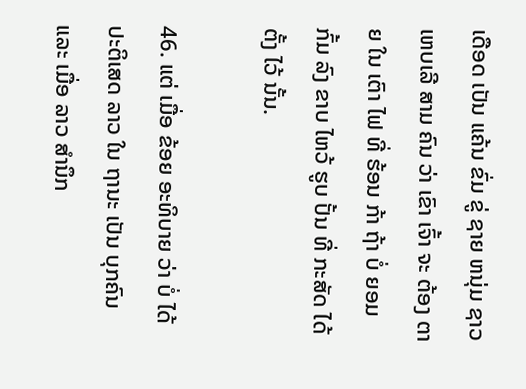ເດືອດ ເປັນ ແຄ້ນ ຂົ່ມ ຂູ່ ຊາຍ ຫນຸ່ມ ຊາວ ເຫບເລີ ສາມ ຄົນ ວ່າ ເຂົາ ເຈົ້າ ຈະ ຕ້ອງ ຕາຍ ໃນ ເຕົາ ໄຟ ທີ່ ຮ້ອນ ກ້າ ຖ້າ ບໍ່ ຍອມ ກົ້ມ ລົງ ຂາບ ໄຫວ້ ຮູບ ປັ້ນ ທີ່ ກະສັດ ໄດ້ ຕັ້ງ ໄວ້ ນັ້ນ.

46. ແຕ່ ເມື່ອ ຂ້ອຍ ອະທິບາຍ ວ່າ ບໍ່ ໄດ້ ປະຕິເສດ ລາວ ໃນ ຖານະ ເປັນ ບຸກຄົນ ແລະ ເມື່ອ ລາວ ສໍານຶກ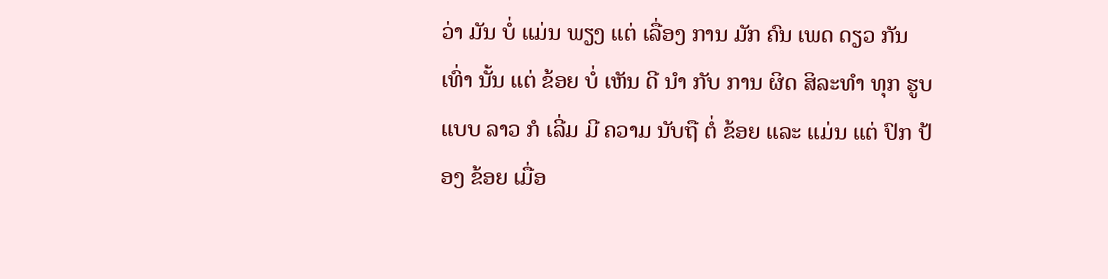ວ່າ ມັນ ບໍ່ ແມ່ນ ພຽງ ແຕ່ ເລື່ອງ ການ ມັກ ຄົນ ເພດ ດຽວ ກັນ ເທົ່າ ນັ້ນ ແຕ່ ຂ້ອຍ ບໍ່ ເຫັນ ດີ ນໍາ ກັບ ການ ຜິດ ສິລະທໍາ ທຸກ ຮູບ ແບບ ລາວ ກໍ ເລີ່ມ ມີ ຄວາມ ນັບຖື ຕໍ່ ຂ້ອຍ ແລະ ແມ່ນ ແຕ່ ປົກ ປ້ອງ ຂ້ອຍ ເມື່ອ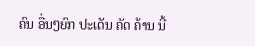ຄົນ ອື່ນໆຍົກ ປະເດັນ ຄັດ ຄ້ານ ນີ້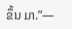ຂຶ້ນ ມາ.”—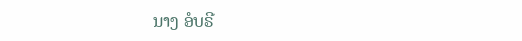ນາງ ອໍບຣີ